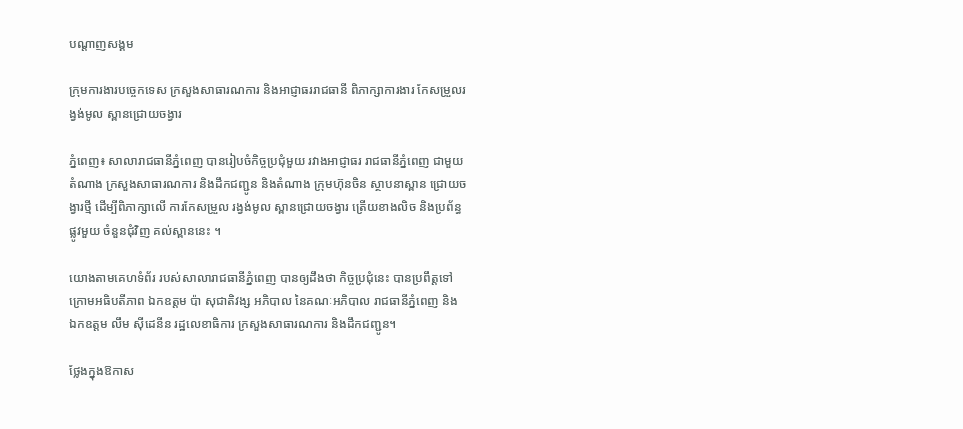បណ្តាញសង្គម

ក្រុមការងារបច្ចេកទេស ក្រសួងសាធារណការ និងអាជ្ញាធររាជធានី ពិភាក្សាការងារ កែសម្រួលរង្វង់មូល ស្ពានជ្រោយចង្វារ

ភ្នំពេញ៖ សាលារាជធានីភ្នំពេញ បានរៀបចំកិច្ចប្រជុំមួយ រវាងអាជ្ញាធរ រាជធានីភ្នំពេញ ជាមួយតំណាង ក្រសួងសាធារណការ និងដឹកជញ្ជូន និងតំណាង ក្រុមហ៊ុនចិន ស្ថាបនាស្ពាន ជ្រោយចង្វារថ្មី ដើម្បីពិភាក្សាលើ ការកែសម្រួល រង្វង់មូល ស្ពានជ្រោយចង្វារ ត្រើយខាងលិច និងប្រព័ន្ធផ្លូវមួយ ចំនួនជុំវិញ គល់ស្ពាននេះ ។

យោងតាមគេហទំព័រ របស់សាលារាជធានីភ្នំពេញ បានឲ្យដឹងថា កិច្ចប្រជុំនេះ បានប្រពឹត្តទៅ ក្រោមអធិបតីភាព ឯកឧត្តម ប៉ា សុជាតិវង្ស អភិបាល នៃគណៈអភិបាល រាជធានីភ្នំពេញ និង ឯកឧត្តម លឹម ស៊ីដេនីន រដ្ឋលេខាធិការ ក្រសួងសាធារណការ និងដឹកជញ្ជូន។

ថ្លែងក្នុងឱកាស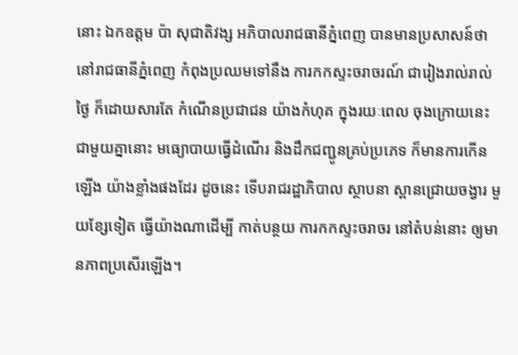នោះ ឯកឧត្តម ប៉ា សុជាតិវង្ស អភិបាលរាជធានីភ្នំពេញ បានមានប្រសាសន៍ថា នៅរាជធានីភ្នំពេញ កំពុងប្រឈមទៅនឹង ការកកស្ទះចរាចរណ៍ ជារៀងរាល់រាល់ថ្ងៃ ក៏ដោយសារតែ កំណើនប្រជាជន យ៉ាងកំហុគ ក្នុងរយៈពេល ចុងក្រោយនេះ ជាមួយគ្នានោះ មធ្យោបាយធ្វើដំណើរ និងដឹកជញ្ជូនគ្រប់ប្រភេទ ក៏មានការកើនឡើង យ៉ាងខ្លាំងផងដែរ ដូចនេះ ទើបរាជរដ្ឋាភិបាល ស្ថាបនា ស្ពានជ្រោយចង្វារ មួយខ្សែទៀត ធ្វើយ៉ាងណាដើម្បី កាត់បន្ថយ ការកកស្ទះចរាចរ នៅតំបន់នោះ ឲ្យមានភាពប្រសើរឡើង។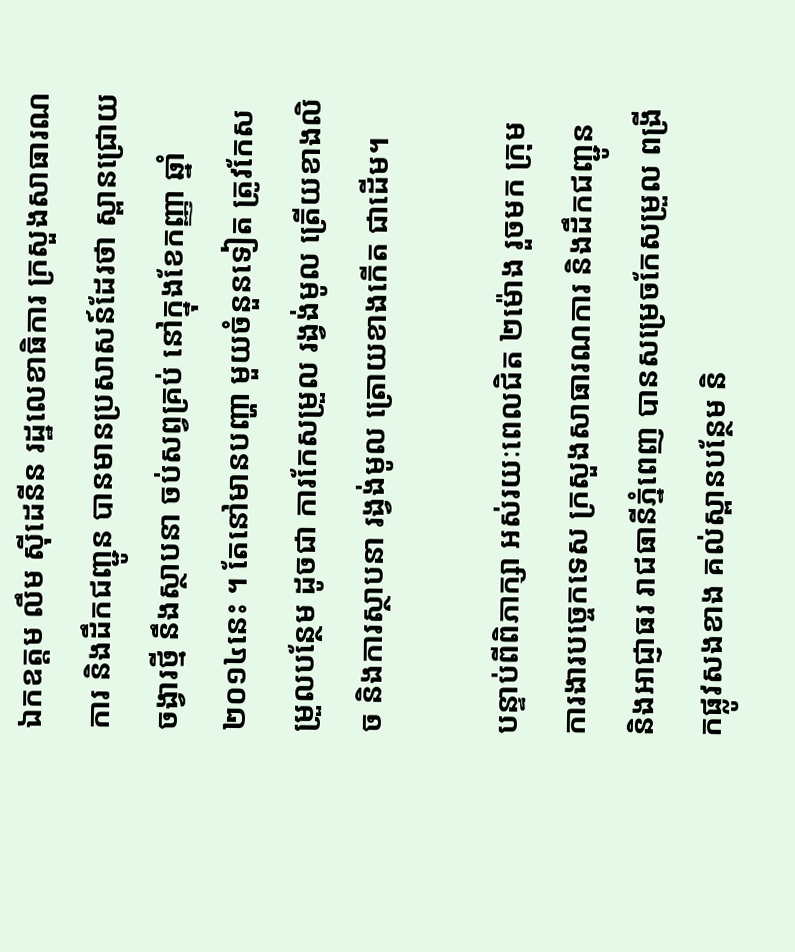ឯកឧត្តម លឹម ស៊ីដេនីន រដ្ឋលេខាធិការ ក្រសួងសាធារណការ និងដឹកជញ្ជូន បានមានប្រសាសន៍ដែរថា ស្ពានជ្រោយចង្វារថ្មី នឹងស្ថាបនា ចប់សព្វគ្រប់ នៅក្នុងខែកញ្ញា ឆ្នាំ២០១៤នេះ ។ តែនៅមានបញ្ហា មួយចំនួនទៀត ត្រូវកែសម្រួលបន្ថែម ដូចជា ការកែសម្រួល រង្វង់មូល ត្រើយខាងលិច និងការស្ថាបនា រង្វង់មូល ត្រោយខាងកើត ជាដើម។

បន្ទាប់ពីពិភាក្សា អស់រយៈពេលជិត ២ម៉ោង រួចមក ក្រុមការងារបច្ចេកទេស ក្រសួងសាធារណការ និងដឹកជញ្ជូន និងអាជ្ញាធរ រាជធានីភ្នំពេញ បានសម្រេចកែសម្រួល ពង្រីកផ្លូវសងខាង គល់ស្ពានបន្ថែម និ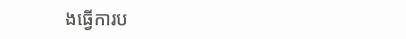ងធ្វើការប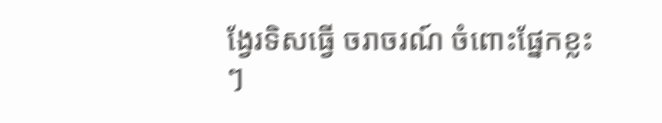ង្វែរទិសធ្វើ ចរាចរណ៍ ចំពោះផ្នែកខ្លះៗ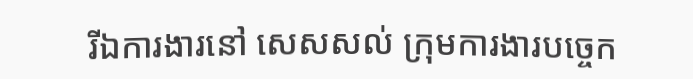រីឯការងារនៅ សេសសល់ ក្រុមការងារបច្ចេក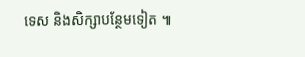ទេស និងសិក្សាបន្ថែមទៀត ៕